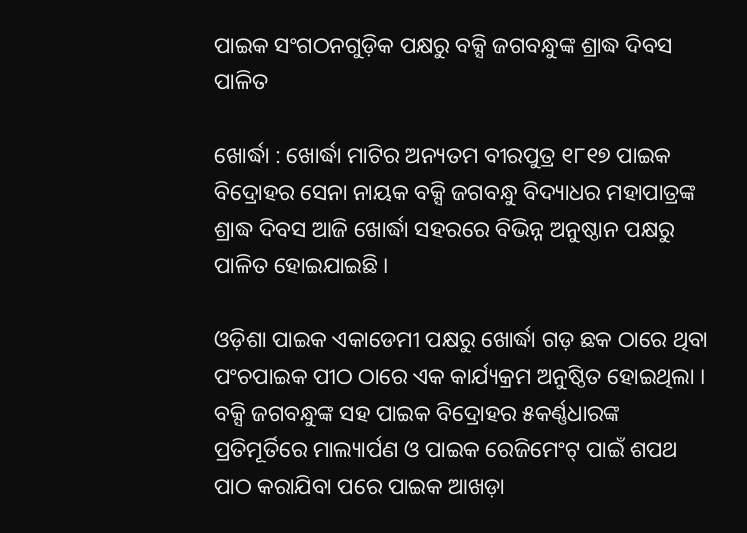ପାଇକ ସଂଗଠନଗୁଡ଼ିକ ପକ୍ଷରୁ ବକ୍ସି ଜଗବନ୍ଧୁଙ୍କ ଶ୍ରାଦ୍ଧ ଦିବସ ପାଳିତ

ଖୋର୍ଦ୍ଧା : ଖୋର୍ଦ୍ଧା ମାଟିର ଅନ୍ୟତମ ବୀରପୁତ୍ର ୧୮୧୭ ପାଇକ ବିଦ୍ରୋହର ସେନା ନାୟକ ବକ୍ସି ଜଗବନ୍ଧୁ ବିଦ୍ୟାଧର ମହାପାତ୍ରଙ୍କ ଶ୍ରାଦ୍ଧ ଦିବସ ଆଜି ଖୋର୍ଦ୍ଧା ସହରରେ ବିଭିନ୍ନ ଅନୁଷ୍ଠାନ ପକ୍ଷରୁ ପାଳିତ ହୋଇଯାଇଛି ।

ଓଡ଼ିଶା ପାଇକ ଏକାଡେମୀ ପକ୍ଷରୁ ଖୋର୍ଦ୍ଧା ଗଡ଼ ଛକ ଠାରେ ଥିବା ପଂଚପାଇକ ପୀଠ ଠାରେ ଏକ କାର୍ଯ୍ୟକ୍ରମ ଅନୁଷ୍ଠିତ ହୋଇଥିଲା । ବକ୍ସି ଜଗବନ୍ଧୁଙ୍କ ସହ ପାଇକ ବିଦ୍ରୋହର ୫କର୍ଣ୍ଣଧାରଙ୍କ ପ୍ରତିମୂର୍ତିରେ ମାଲ୍ୟାର୍ପଣ ଓ ପାଇକ ରେଜିମେଂଟ୍ ପାଇଁ ଶପଥ ପାଠ କରାଯିବା ପରେ ପାଇକ ଆଖଡ଼ା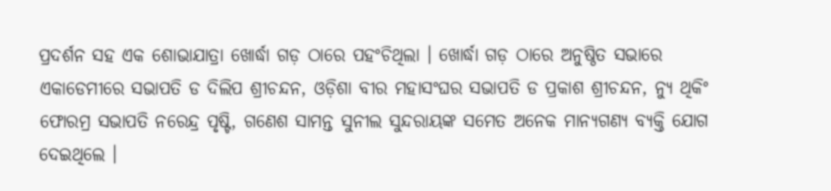ପ୍ରଦର୍ଶନ ସହ ଏକ ଶୋଭାଯାତ୍ରା ଖୋର୍ଦ୍ଧା ଗଡ଼ ଠାରେ ପହଂଚିଥିଲା । ଖୋର୍ଦ୍ଧା ଗଡ଼ ଠାରେ ଅନୁଷ୍ଠିତ ସଭାରେ ଏକାଡେମୀରେ ସଭାପତି ଡ ଦିଲିପ ଶ୍ରୀଚନ୍ଦନ, ଓଡ଼ିଶା ବୀର ମହାସଂଘର ସଭାପତି ଡ ପ୍ରକାଶ ଶ୍ରୀଚନ୍ଦନ, ନ୍ୟୁ ଥିକିଂ ଫୋରମ୍ର ସଭାପତି ନରେନ୍ଦ୍ର ପୃଷ୍ଟି, ଗଣେଶ ସାମନ୍ତ ସୁନୀଲ ସୁନ୍ଦରାୟଙ୍କ ସମେତ ଅନେକ ମାନ୍ୟଗଣ୍ୟ ବ୍ୟକ୍ତି ଯୋଗ ଦେଇଥିଲେ ।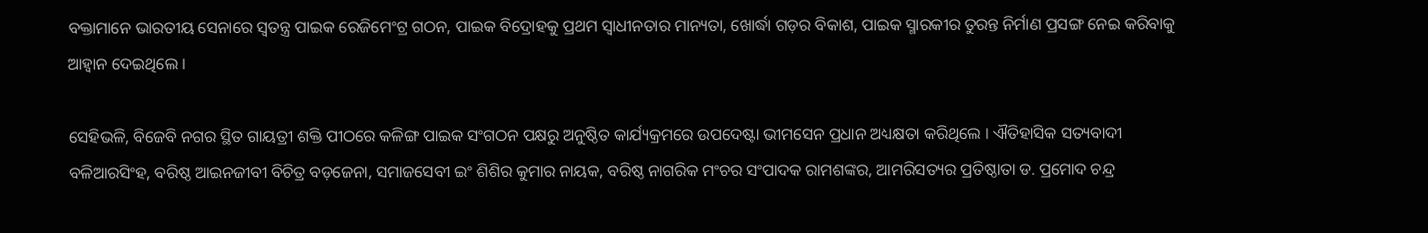ବକ୍ତାମାନେ ଭାରତୀୟ ସେନାରେ ସ୍ୱତନ୍ତ୍ର ପାଇକ ରେଜିମେଂଟ୍ର ଗଠନ, ପାଇକ ବିଦ୍ରୋହକୁ ପ୍ରଥମ ସ୍ୱାଧୀନତାର ମାନ୍ୟତା, ଖୋର୍ଦ୍ଧା ଗଡ଼ର ବିକାଶ, ପାଇକ ସ୍ମାରକୀର ତୁରନ୍ତ ନିର୍ମାଣ ପ୍ରସଙ୍ଗ ନେଇ କରିବାକୁ ଆହ୍ୱାନ ଦେଇଥିଲେ ।

ସେହିଭଳି, ବିଜେବି ନଗର ସ୍ଥିତ ଗାୟତ୍ରୀ ଶକ୍ତି ପୀଠରେ କଳିଙ୍ଗ ପାଇକ ସଂଗଠନ ପକ୍ଷରୁ ଅନୁଷ୍ଠିତ କାର୍ଯ୍ୟକ୍ରମରେ ଉପଦେଷ୍ଟା ଭୀମସେନ ପ୍ରଧାନ ଅଧ୍ୟକ୍ଷତା କରିଥିଲେ । ଐତିହାସିକ ସତ୍ୟବାଦୀ ବଳିଆରସିଂହ, ବରିଷ୍ଠ ଆଇନଜୀବୀ ବିଚିତ୍ର ବଡ଼ଜେନା, ସମାଜସେବୀ ଇଂ ଶିଶିର କୁମାର ନାୟକ, ବରିଷ୍ଠ ନାଗରିକ ମଂଚର ସଂପାଦକ ରାମଶଙ୍କର, ଆମରିସତ୍ୟର ପ୍ରତିଷ୍ଠାତା ଡ. ପ୍ରମୋଦ ଚନ୍ଦ୍ର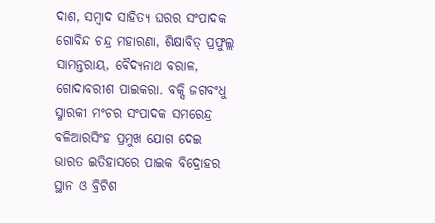ଦାଶ, ସମ୍ବାଦ ସାହିତ୍ୟ ଘରର ସଂପାଦକ ଗୋବିନ୍ଦ ଚନ୍ଦ୍ର ମହାରଣା, ଶିକ୍ଷାବିତ୍ ପ୍ରଫୁଲ୍ଲ ସାମନ୍ତରାୟ, ବୈଦ୍ୟନାଥ ବରାଳ, ଗୋଦାବରୀଶ ପାଇକରା. ବକ୍ସି ଜଗବଂଧୁ ସ୍ମାରକୀ ମଂଚର ସଂପାଦକ ସମରେନ୍ଦ୍ର ବଳିଆରସିଂହ ପ୍ରମୁଖ ଯୋଗ ଦେଇ ଭାରତ ଇତିହାସରେ ପାଇକ ବିଦ୍ରୋହର ସ୍ଥାନ ଓ ବ୍ରିଟିଶ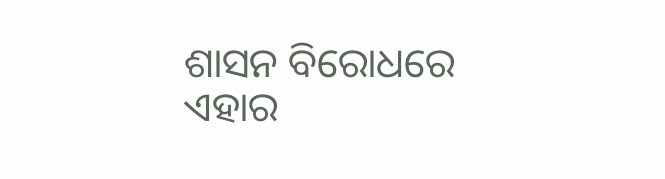ଶାସନ ବିରୋଧରେ ଏହାର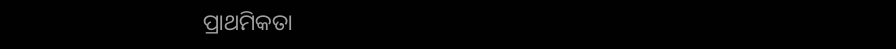ପ୍ରାଥମିକତା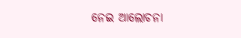ନେଇ ଆଲୋଚନା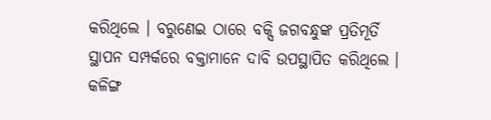କରିଥିଲେ । ବରୁଣେଇ ଠାରେ ବକ୍ସି ଜଗବନ୍ଧୁଙ୍କ ପ୍ରତିମୂର୍ତି ସ୍ଥାପନ ସମ୍ପର୍କରେ ବକ୍ତାମାନେ ଦାବି ଉପସ୍ଥାପିତ କରିଥିଲେ । କଳିଙ୍ଗ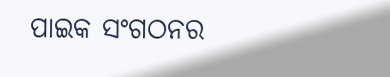ପାଇକ ସଂଗଠନର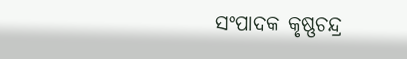ସଂପାଦକ କୃଷ୍ଣଚନ୍ଦ୍ର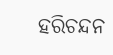ହରିଚନ୍ଦନ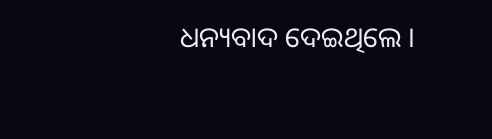ଧନ୍ୟବାଦ ଦେଇଥିଲେ ।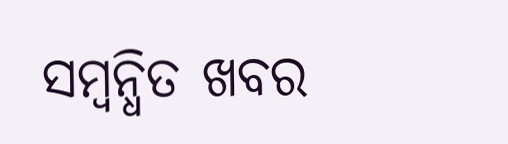ସମ୍ବନ୍ଧିତ ଖବର